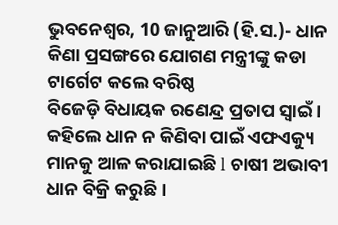ଭୁବନେଶ୍ୱର, 10 ଜାନୁଆରି (ହି.ସ.)- ଧାନ କିଣା ପ୍ରସଙ୍ଗରେ ଯୋଗଣ ମନ୍ତ୍ରୀଙ୍କୁ କଡା ଟାର୍ଗେଟ କଲେ ବରିଷ୍ଠ
ବିଜେଡ଼ି ବିଧାୟକ ରଣେନ୍ଦ୍ର ପ୍ରତାପ ସ୍ଵାଇଁ ।
କହିଲେ ଧାନ ନ କିଣିବା ପାଇଁ ଏଫଏକ୍ୟୁ ମାନକୁ ଆଳ କରାଯାଇଛି l ଚାଷୀ ଅଭାବୀ ଧାନ ବିକ୍ରି କରୁଛି ।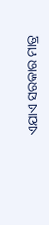ଏଯାଏ ସରକାର ମାତ୍ର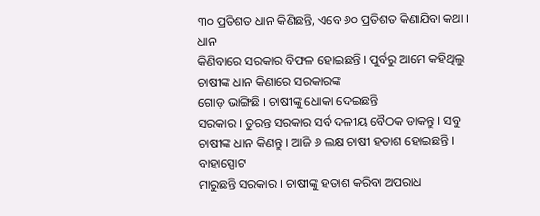୩୦ ପ୍ରତିଶତ ଧାନ କିଣିଛନ୍ତି, ଏବେ ୬୦ ପ୍ରତିଶତ କିଣାଯିବା କଥା । ଧାନ
କିଣିବାରେ ସରକାର ବିଫଳ ହୋଇଛନ୍ତି । ପୁର୍ବରୁ ଆମେ କହିଥିଲୁ ଚାଷୀଙ୍କ ଧାନ କିଣାରେ ସରକାରଙ୍କ
ଗୋଡ଼ ଭାଙ୍ଗିଛି । ଚାଷୀଙ୍କୁ ଧୋକା ଦେଇଛନ୍ତି
ସରକାର । ତୁରନ୍ତ ସରକାର ସର୍ବ ଦଳୀୟ ବୈଠକ ଡାକନ୍ତୁ । ସବୁ ଚାଷୀଙ୍କ ଧାନ କିଣନ୍ତୁ । ଆଜି ୬ ଲକ୍ଷ ଚାଷୀ ହତାଶ ହୋଇଛନ୍ତି । ବାହାସ୍ପୋଟ
ମାରୁଛନ୍ତି ସରକାର । ଚାଷୀଙ୍କୁ ହତାଶ କରିବା ଅପରାଧ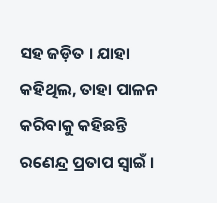ସହ ଜଡ଼ିତ । ଯାହା କହିଥିଲ, ତାହା ପାଳନ କରିବାକୁ କହିଛନ୍ତି
ରଣେନ୍ଦ୍ର ପ୍ରତାପ ସ୍ୱାଇଁ ।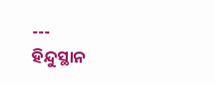---
ହିନ୍ଦୁସ୍ଥାନ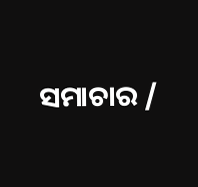ସମାଚାର /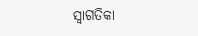ସ୍ୱାଗତିକା